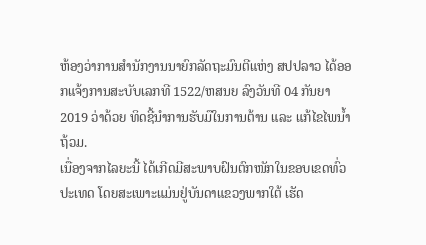ຫ້ອງວ່າການສຳນັກງານນາຍົກລັດຖະມົນຕີແຫ່ງ ສປປລາວ ໄດ້ອອກແຈ້ງການສະບັບເລກທີ 1522/ຫສນຍ ລົງວັນທີ 04 ກັນຍາ 2019 ວ່າດ້ວຍ ທິດຊີ້ນຳການຮັບມືໃນການຕ້ານ ແລະ ແກ້ໄຂໄພນໍ້າຖ້ວມ.
ເນື່ອງຈາກໄລຍະນີ້ ໄດ້ເກີດມີສະພາບຝົນຕົກໜັກໃນຂອບເຂດທົ່ວປະເທດ ໂດຍສະເພາະແມ່ນຢູ່ບັນດາແຂວງພາກໃຕ້ ເຮັດ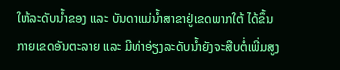ໃຫ້ລະດັບນໍ້າຂອງ ແລະ ບັນດາແມ່ນໍ້າສາຂາຢູ່ເຂດພາກໃຕ້ ໄດ້ຂຶ້ນກາຍເຂດອັນຕະລາຍ ແລະ ມີທ່າອ່ຽງລະດັບນໍ້າຍັງຈະສືບຕໍ່ເພີ່ມສູງ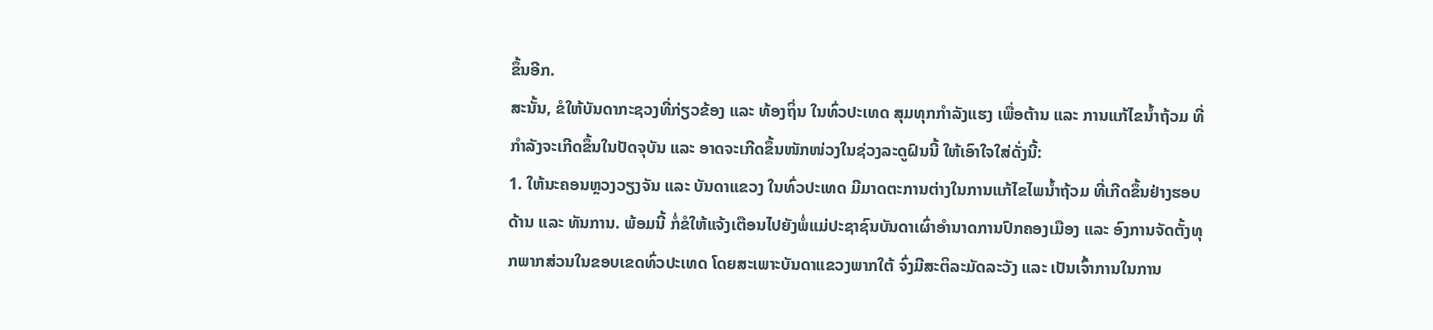ຂຶ້ນອີກ.
ສະນັ້ນ, ຂໍໃຫ້ບັນດາກະຊວງທີ່ກ່ຽວຂ້ອງ ແລະ ທ້ອງຖິ່ນ ໃນທົ່ວປະເທດ ສຸມທຸກກຳລັງແຮງ ເພື່ອຕ້ານ ແລະ ການແກ້ໄຂນໍ້າຖ້ວມ ທີ່ກຳລັງຈະເກີດຂຶ້ນໃນປັດຈຸບັນ ແລະ ອາດຈະເກີດຂຶ້ນໜັກໜ່ວງໃນຊ່ວງລະດູຝົນນີ້ ໃຫ້ເອົາໃຈໃສ່ດັ່ງນີ້:
1. ໃຫ້ນະຄອນຫຼວງວຽງຈັນ ແລະ ບັນດາແຂວງ ໃນທົ່ວປະເທດ ມີມາດຕະການຕ່າງໃນການແກ້ໄຂໄພນໍ້າຖ້ວມ ທີ່ເກີດຂຶ້ນຢ່າງຮອບດ້ານ ແລະ ທັນການ. ພ້ອມນີ້ ກໍ່ຂໍໃຫ້ແຈ້ງເຕືອນໄປຍັງພໍ່ແມ່ປະຊາຊົນບັນດາເຜົ່າອຳນາດການປົກຄອງເມືອງ ແລະ ອົງການຈັດຕັ້ງທຸກພາກສ່ວນໃນຂອບເຂດທົ່ວປະເທດ ໂດຍສະເພາະບັນດາແຂວງພາກໃຕ້ ຈົ່ງມີສະຕິລະມັດລະວັງ ແລະ ເປັນເຈົ້າການໃນການ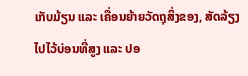ເກັບມ້ຽນ ແລະ ເຄື່ອນຍ້າຍວັດຖຸສິ່ງຂອງ, ສັດລ້ຽງ ໄປໄວ້ບ່ອນທີ່ສູງ ແລະ ປອ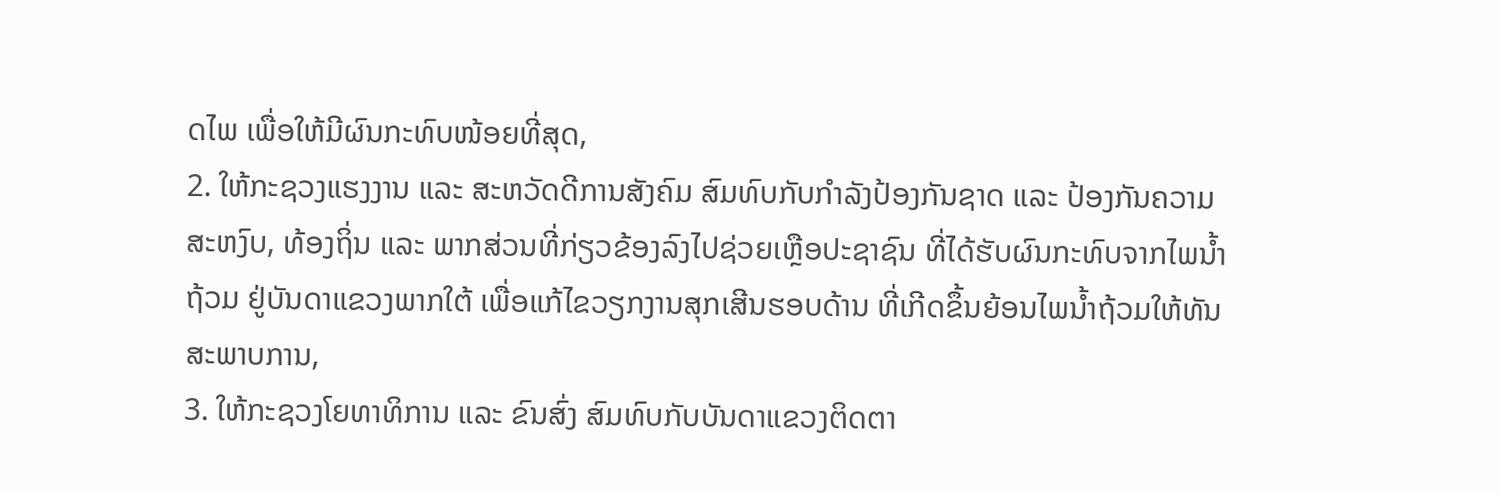ດໄພ ເພື່ອໃຫ້ມີຜົນກະທົບໜ້ອຍທີ່ສຸດ,
2. ໃຫ້ກະຊວງແຮງງານ ແລະ ສະຫວັດດີການສັງຄົມ ສົມທົບກັບກຳລັງປ້ອງກັນຊາດ ແລະ ປ້ອງກັນຄວາມສະຫງົບ, ທ້ອງຖິ່ນ ແລະ ພາກສ່ວນທີ່ກ່ຽວຂ້ອງລົງໄປຊ່ວຍເຫຼືອປະຊາຊົນ ທີ່ໄດ້ຮັບຜົນກະທົບຈາກໄພນໍ້າຖ້ວມ ຢູ່ບັນດາແຂວງພາກໃຕ້ ເພື່ອແກ້ໄຂວຽກງານສຸກເສີນຮອບດ້ານ ທີ່ເກີດຂຶ້ນຍ້ອນໄພນໍ້າຖ້ວມໃຫ້ທັນສະພາບການ,
3. ໃຫ້ກະຊວງໂຍທາທິການ ແລະ ຂົນສົ່ງ ສົມທົບກັບບັນດາແຂວງຕິດຕາ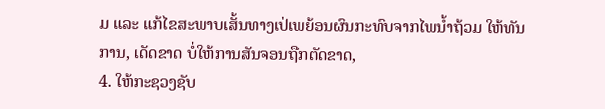ມ ແລະ ແກ້ໄຂສະພາບເສັ້ນທາງເປ່ເພຍ້ອນຜົນກະທົບຈາກໄພນໍ້າຖ້ວມ ໃຫ້ທັນການ, ເດັດຂາດ ບໍ່ໃຫ້ການສັນຈອນຖືກຕັດຂາດ,
4. ໃຫ້ກະຊວງຊັບ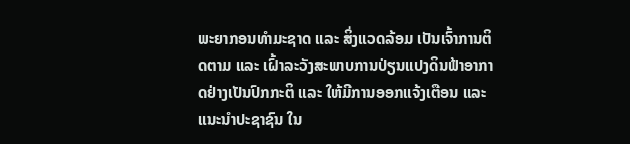ພະຍາກອນທຳມະຊາດ ແລະ ສິ່ງແວດລ້ອມ ເປັນເຈົ້າການຕິດຕາມ ແລະ ເຝົ້າລະວັງສະພາບການປ່ຽນແປງດິນຟ້າອາກາດຢ່າງເປັນປົກກະຕິ ແລະ ໃຫ້ມີການອອກແຈ້ງເຕືອນ ແລະ ແນະນຳປະຊາຊົນ ໃນ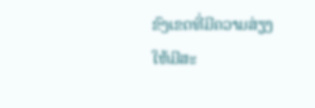ຂົງເຂດທີ່ມີຄວາມສ່ຽງໃຫ້ມີສະ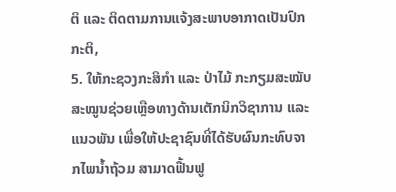ຕິ ແລະ ຕິດຕາມການແຈ້ງສະພາບອາກາດເປັນປົກກະຕິ,
5. ໃຫ້ກະຊວງກະສິກຳ ແລະ ປ່າໄມ້ ກະກຽມສະໝັບສະໝູນຊ່ວຍເຫຼືອທາງດ້ານເຕັກນິກວິຊາການ ແລະ ແນວພັນ ເພື່ອໃຫ້ປະຊາຊົນທີ່ໄດ້ຮັບຜົນກະທົບຈາກໄພນໍ້າຖ້ວມ ສາມາດຟື້ນຟູ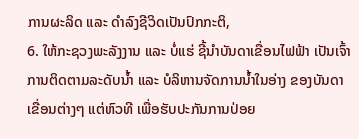ການຜະລິດ ແລະ ດຳລົງຊີວິດເປັນປົກກະຕິ,
6. ໃຫ້ກະຊວງພະລັງງານ ແລະ ບໍ່ແຮ່ ຊີ້ນຳບັນດາເຂື່ອນໄຟຟ້າ ເປັນເຈົ້າການຕິດຕາມລະດັບນໍ້າ ແລະ ບໍລິຫານຈັດການນໍ້າໃນອ່າງ ຂອງບັນດາເຂື່ອນຕ່າງໆ ແຕ່ຫົວທີ ເພື່ອຮັບປະກັນການປ່ອຍ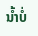ນໍ້າບໍ່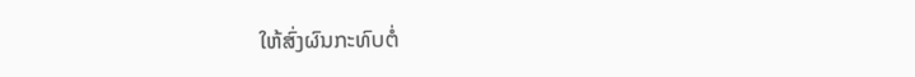ໃຫ້ສົ່ງຜົນກະທົບຕໍ່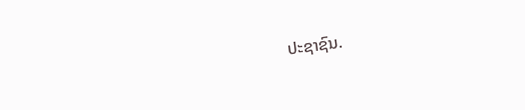ປະຊາຊົນ.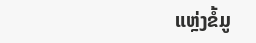ແຫຼ່ງຂໍ້ມູ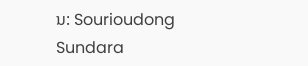ນ: Sourioudong Sundara